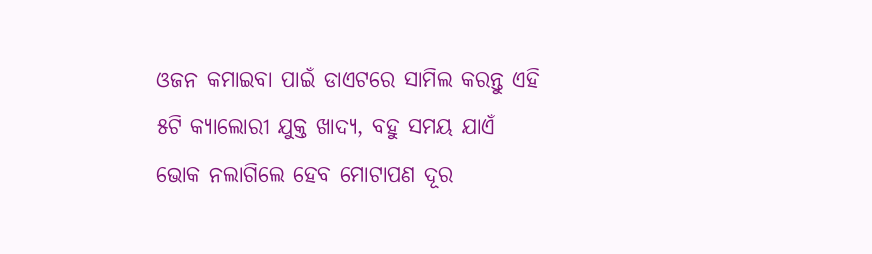ଓଜନ କମାଇବା ପାଇଁ ଡାଏଟରେ ସାମିଲ କରନ୍ତୁ ଏହି ୫ଟି କ୍ୟାଲୋରୀ ଯୁକ୍ତ ଖାଦ୍ୟ, ବହୁ ସମୟ ଯାଏଁ ଭୋକ ନଲାଗିଲେ ହେବ ମୋଟାପଣ ଦୂର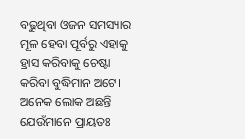ବଢୁଥିବା ଓଜନ ସମସ୍ୟାର ମୂଳ ହେବା ପୂର୍ବରୁ ଏହାକୁ ହ୍ରାସ କରିବାକୁ ଚେଷ୍ଟା କରିବା ବୁଦ୍ଧିମାନ ଅଟେ। ଅନେକ ଲୋକ ଅଛନ୍ତି ଯେଉଁମାନେ ପ୍ରାୟତଃ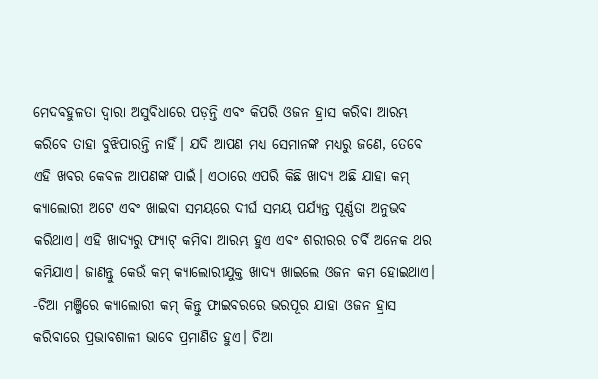ମେଦବହୁଳତା ଦ୍ୱାରା ଅସୁବିଧାରେ ପଡ଼ନ୍ତି ଏବଂ କିପରି ଓଜନ ହ୍ରାସ କରିବା ଆରମ୍ଭ କରିବେ ତାହା ବୁଝିପାରନ୍ତି ନାହିଁ। ଯଦି ଆପଣ ମଧ୍ୟ ସେମାନଙ୍କ ମଧ୍ୟରୁ ଜଣେ, ତେବେ ଏହି ଖବର କେବଳ ଆପଣଙ୍କ ପାଇଁ। ଏଠାରେ ଏପରି କିଛି ଖାଦ୍ୟ ଅଛି ଯାହା କମ୍ କ୍ୟାଲୋରୀ ଅଟେ ଏବଂ ଖାଇବା ସମୟରେ ଦୀର୍ଘ ସମୟ ପର୍ଯ୍ୟନ୍ତ ପୂର୍ଣ୍ଣତା ଅନୁଭବ କରିଥାଏ। ଏହି ଖାଦ୍ୟରୁ ଫ୍ୟାଟ୍ କମିବା ଆରମ୍ଭ ହୁଏ ଏବଂ ଶରୀରର ଚର୍ବି ଅନେକ ଥର କମିଯାଏ। ଜାଣନ୍ତୁ କେଉଁ କମ୍ କ୍ୟାଲୋରୀଯୁକ୍ତ ଖାଦ୍ୟ ଖାଇଲେ ଓଜନ କମ ହୋଇଥାଏ।
-ଚିଆ ମଞ୍ଜିରେ କ୍ୟାଲୋରୀ କମ୍ କିନ୍ତୁ ଫାଇବରରେ ଭରପୂର ଯାହା ଓଜନ ହ୍ରାସ କରିବାରେ ପ୍ରଭାବଶାଳୀ ଭାବେ ପ୍ରମାଣିତ ହୁଏ। ଚିଆ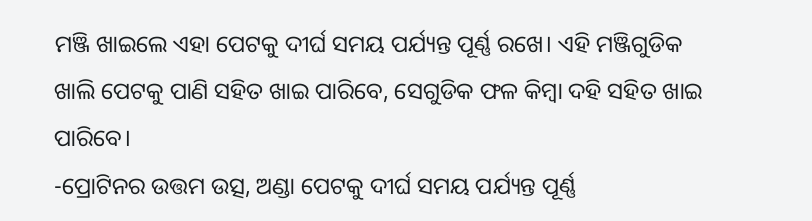ମଞ୍ଜି ଖାଇଲେ ଏହା ପେଟକୁ ଦୀର୍ଘ ସମୟ ପର୍ଯ୍ୟନ୍ତ ପୂର୍ଣ୍ଣ ରଖେ। ଏହି ମଞ୍ଜିଗୁଡିକ ଖାଲି ପେଟକୁ ପାଣି ସହିତ ଖାଇ ପାରିବେ, ସେଗୁଡିକ ଫଳ କିମ୍ବା ଦହି ସହିତ ଖାଇ ପାରିବେ।
-ପ୍ରୋଟିନର ଉତ୍ତମ ଉତ୍ସ, ଅଣ୍ଡା ପେଟକୁ ଦୀର୍ଘ ସମୟ ପର୍ଯ୍ୟନ୍ତ ପୂର୍ଣ୍ଣ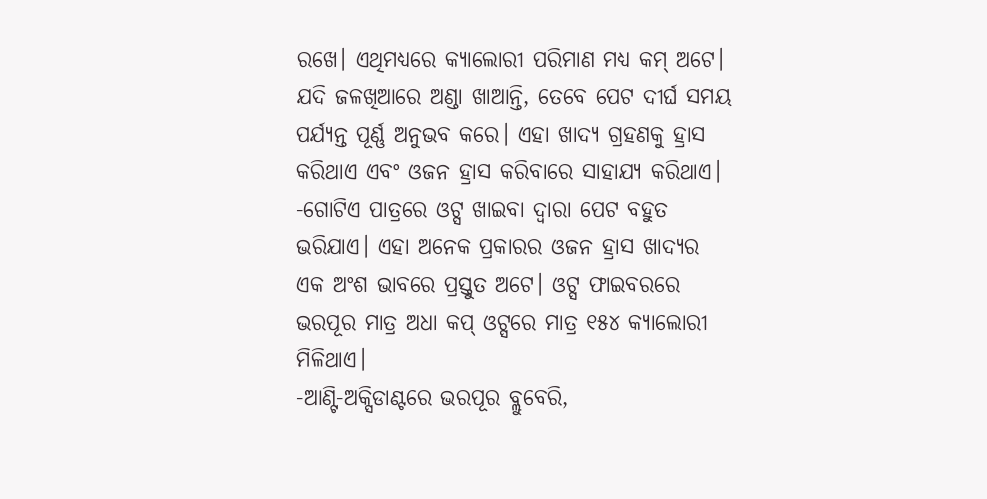ରଖେ। ଏଥିମଧ୍ୟରେ କ୍ୟାଲୋରୀ ପରିମାଣ ମଧ୍ୟ କମ୍ ଅଟେ। ଯଦି ଜଳଖିଆରେ ଅଣ୍ଡା ଖାଆନ୍ତି, ତେବେ ପେଟ ଦୀର୍ଘ ସମୟ ପର୍ଯ୍ୟନ୍ତ ପୂର୍ଣ୍ଣ ଅନୁଭବ କରେ। ଏହା ଖାଦ୍ୟ ଗ୍ରହଣକୁ ହ୍ରାସ କରିଥାଏ ଏବଂ ଓଜନ ହ୍ରାସ କରିବାରେ ସାହାଯ୍ୟ କରିଥାଏ।
-ଗୋଟିଏ ପାତ୍ରରେ ଓଟ୍ସ ଖାଇବା ଦ୍ୱାରା ପେଟ ବହୁତ ଭରିଯାଏ। ଏହା ଅନେକ ପ୍ରକାରର ଓଜନ ହ୍ରାସ ଖାଦ୍ୟର ଏକ ଅଂଶ ଭାବରେ ପ୍ରସ୍ତୁତ ଅଟେ। ଓଟ୍ସ ଫାଇବରରେ ଭରପୂର ମାତ୍ର ଅଧା କପ୍ ଓଟ୍ସରେ ମାତ୍ର ୧୫୪ କ୍ୟାଲୋରୀ ମିଳିଥାଏ।
-ଆଣ୍ଟି-ଅକ୍ସିଡାଣ୍ଟରେ ଭରପୂର ବ୍ଲୁବେରି,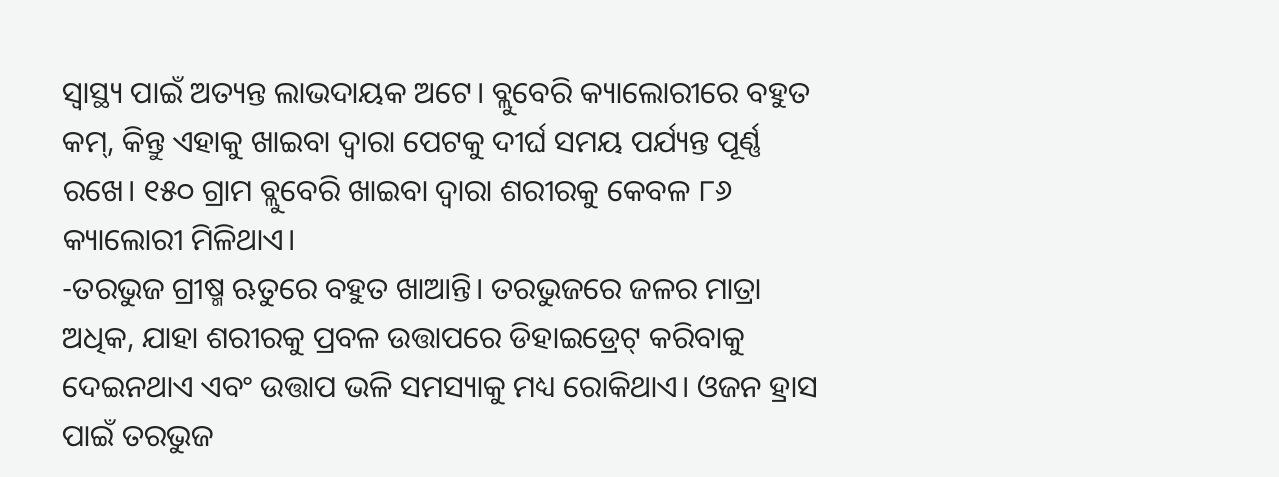ସ୍ୱାସ୍ଥ୍ୟ ପାଇଁ ଅତ୍ୟନ୍ତ ଲାଭଦାୟକ ଅଟେ। ବ୍ଲୁବେରି କ୍ୟାଲୋରୀରେ ବହୁତ କମ୍, କିନ୍ତୁ ଏହାକୁ ଖାଇବା ଦ୍ୱାରା ପେଟକୁ ଦୀର୍ଘ ସମୟ ପର୍ଯ୍ୟନ୍ତ ପୂର୍ଣ୍ଣ ରଖେ। ୧୫୦ ଗ୍ରାମ ବ୍ଲୁବେରି ଖାଇବା ଦ୍ୱାରା ଶରୀରକୁ କେବଳ ୮୬ କ୍ୟାଲୋରୀ ମିଳିଥାଏ।
-ତରଭୁଜ ଗ୍ରୀଷ୍ମ ଋତୁରେ ବହୁତ ଖାଆନ୍ତି। ତରଭୁଜରେ ଜଳର ମାତ୍ରା ଅଧିକ, ଯାହା ଶରୀରକୁ ପ୍ରବଳ ଉତ୍ତାପରେ ଡିହାଇଡ୍ରେଟ୍ କରିବାକୁ ଦେଇନଥାଏ ଏବଂ ଉତ୍ତାପ ଭଳି ସମସ୍ୟାକୁ ମଧ୍ୟ ରୋକିଥାଏ। ଓଜନ ହ୍ରାସ ପାଇଁ ତରଭୁଜ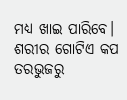ମଧ୍ୟ ଖାଇ ପାରିବେ। ଶରୀର ଗୋଟିଏ କପ ତରଭୁଜରୁ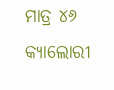ମାତ୍ର ୪୬ କ୍ୟାଲୋରୀ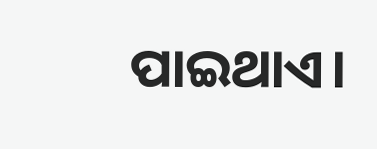ପାଇଥାଏ।